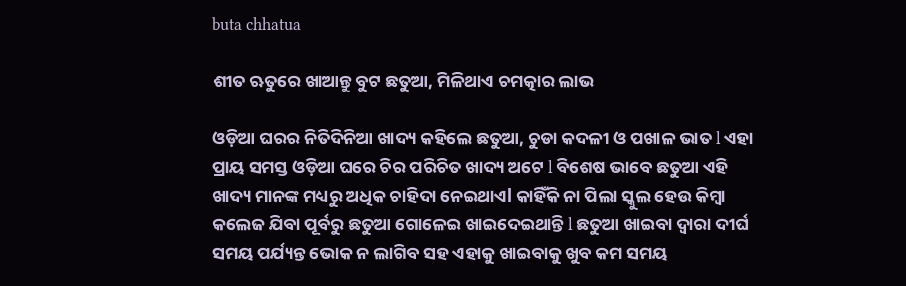buta chhatua

ଶୀତ ଋତୁରେ ଖାଆନ୍ତୁ ବୁଟ ଛତୁଆ, ମିଳିଥାଏ ଚମତ୍କାର ଲାଭ

ଓଡ଼ିଆ ଘରର ନିତିଦିନିଆ ଖାଦ୍ୟ କହିଲେ ଛତୁଆ, ଚୁଡା କଦଳୀ ଓ ପଖାଳ ଭାତ l ଏହା ପ୍ରାୟ ସମସ୍ତ ଓଡ଼ିଆ ଘରେ ଚିର ପରିଚିତ ଖାଦ୍ୟ ଅଟେ l ବିଶେଷ ଭାବେ ଛତୁଆ ଏହି ଖାଦ୍ୟ ମାନଙ୍କ ମଧ୍ୟରୁ ଅଧିକ ଚାହିଦା ନେଇଥାଏl କାହିଁକି ନା ପିଲା ସ୍କୁଲ ହେଉ କିମ୍ବା କଲେଜ ଯିବା ପୂର୍ବରୁ ଛତୁଆ ଗୋଳେଇ ଖାଇଦେଇଥାନ୍ତି l ଛତୁଆ ଖାଇବା ଦ୍ୱାରା ଦୀର୍ଘ ସମୟ ପର୍ଯ୍ୟନ୍ତ ଭୋକ ନ ଲାଗିବ ସହ ଏହାକୁ ଖାଇବାକୁ ଖୁବ କମ ସମୟ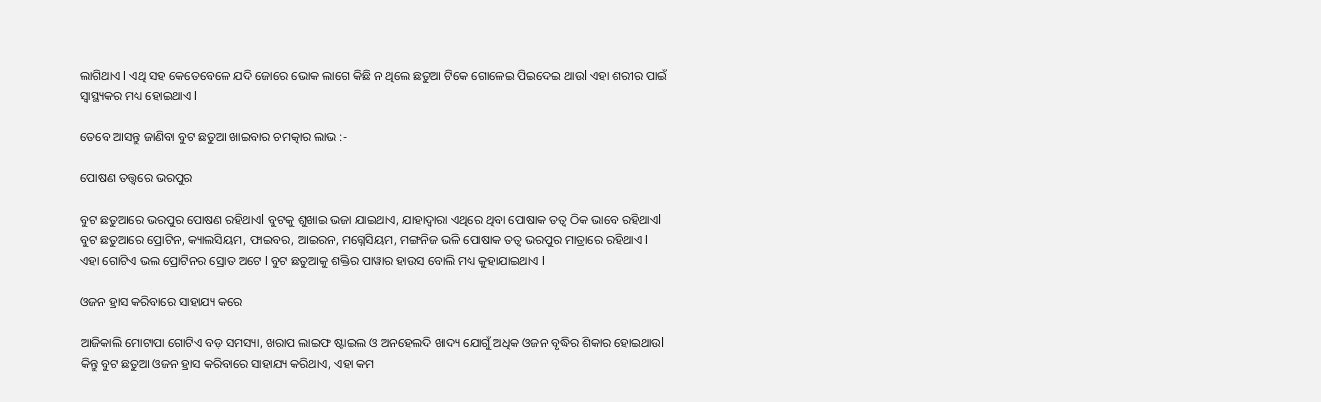ଲାଗିଥାଏ l ଏଥି ସହ କେତେବେଳେ ଯଦି ଜୋରେ ଭୋକ ଲାଗେ କିଛି ନ ଥିଲେ ଛତୁଆ ଟିକେ ଗୋଳେଇ ପିଇଦେଇ ଥାଉl ଏହା ଶରୀର ପାଇଁ ସ୍ବାସ୍ଥ୍ୟକର ମଧ୍ୟ ହୋଇଥାଏ l

ତେବେ ଆସନ୍ତୁ ଜାଣିବା ବୁଟ ଛତୁଆ ଖାଇବାର ଚମତ୍କାର ଲାଭ :-

ପୋଷଣ ତତ୍ତ୍ୱରେ ଭରପୁର

ବୁଟ ଛତୁଆରେ ଭରପୁର ପୋଷଣ ରହିଥାଏl ବୁଟକୁ ଶୁଖାଇ ଭଜା ଯାଇଥାଏ, ଯାହାଦ୍ୱାରା ଏଥିରେ ଥିବା ପୋଷାକ ତତ୍ୱ ଠିକ ଭାବେ ରହିଥାଏl ବୁଟ ଛତୁଆରେ ପ୍ରୋଟିନ, କ୍ୟାଲସିୟମ, ଫାଇବର, ଆଇରନ, ମଗ୍ନେସିୟମ, ମଙ୍ଗନିଜ ଭଳି ପୋଷାକ ତତ୍ୱ ଭରପୁର ମାତ୍ରାରେ ରହିଥାଏ l ଏହା ଗୋଟିଏ ଭଲ ପ୍ରୋଟିନର ସ୍ରୋତ ଅଟେ l ବୁଟ ଛତୁଆକୁ ଶକ୍ତିର ପାୱାର ହାଉସ ବୋଲି ମଧ୍ୟ କୁହାଯାଇଥାଏ l

ଓଜନ ହ୍ରାସ କରିବାରେ ସାହାଯ୍ୟ କରେ

ଆଜିକାଲି ମୋଟାପା ଗୋଟିଏ ବଡ଼ ସମସ୍ୟା, ଖରାପ ଲାଇଫ ଷ୍ଟାଇଲ ଓ ଅନହେଲଦି ଖାଦ୍ୟ ଯୋଗୁଁ ଅଧିକ ଓଜନ ବୃଦ୍ଧିର ଶିକାର ହୋଇଥାଉl କିନ୍ତୁ ବୁଟ ଛତୁଆ ଓଜନ ହ୍ରାସ କରିବାରେ ସାହାଯ୍ୟ କରିଥାଏ, ଏହା କମ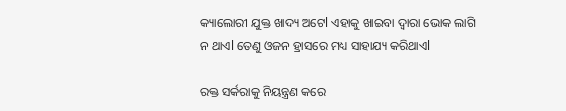କ୍ୟାଲୋରୀ ଯୁକ୍ତ ଖାଦ୍ୟ ଅଟେl ଏହାକୁ ଖାଇବା ଦ୍ୱାରା ଭୋକ ଲାଗି ନ ଥାଏl ତେଣୁ ଓଜନ ହ୍ରାସରେ ମଧ୍ୟ ସାହାଯ୍ୟ କରିଥାଏl

ରକ୍ତ ସର୍କରାକୁ ନିୟନ୍ତ୍ରଣ କରେ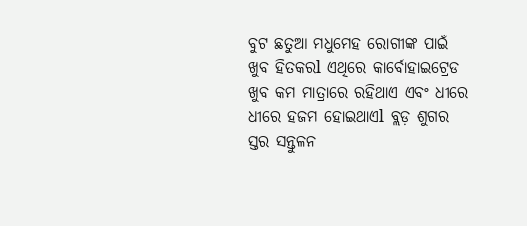ବୁଟ ଛତୁଆ ମଧୁମେହ ରୋଗୀଙ୍କ ପାଇଁ ଖୁବ ହିତକରl ଏଥିରେ କାର୍ବୋହାଇଟ୍ରେଡ ଖୁବ କମ ମାତ୍ରାରେ ରହିଥାଏ ଏବଂ ଧୀରେ ଧୀରେ ହଜମ ହୋଇଥାଏl ବ୍ଲଡ଼ ଶୁଗର ସ୍ତର ସନ୍ତୁଳନ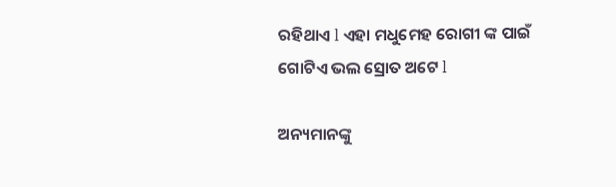ରହିଥାଏ l ଏହା ମଧୁମେହ ରୋଗୀ ଙ୍କ ପାଇଁ ଗୋଟିଏ ଭଲ ସ୍ରୋତ ଅଟେ l

ଅନ୍ୟମାନଙ୍କୁ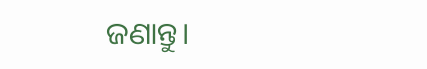ଜଣାନ୍ତୁ।